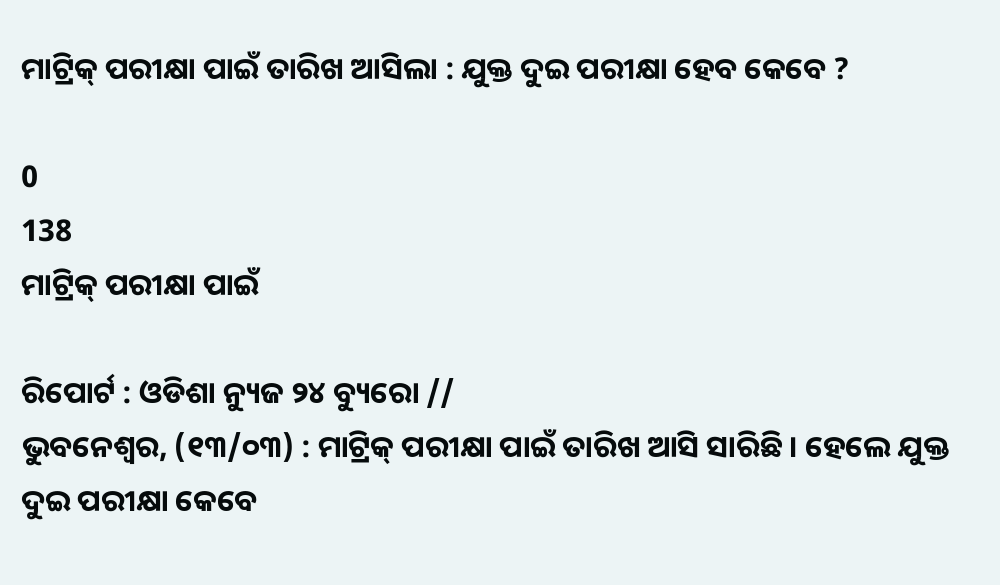ମାଟ୍ରିକ୍ ପରୀକ୍ଷା ପାଇଁ ତାରିଖ ଆସିଲା : ଯୁକ୍ତ ଦୁଇ ପରୀକ୍ଷା ହେବ କେବେ ?

0
138
ମାଟ୍ରିକ୍ ପରୀକ୍ଷା ପାଇଁ

ରିପୋର୍ଟ : ଓଡିଶା ନ୍ୟୁଜ ୨୪ ବ୍ୟୁରୋ //
ଭୁବନେଶ୍ୱର, (୧୩/୦୩) : ମାଟ୍ରିକ୍ ପରୀକ୍ଷା ପାଇଁ ତାରିଖ ଆସି ସାରିଛି । ହେଲେ ଯୁକ୍ତ ଦୁଇ ପରୀକ୍ଷା କେବେ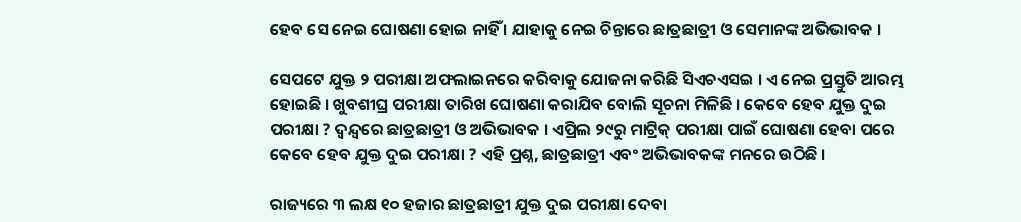ହେବ ସେ ନେଇ ଘୋଷଣା ହୋଇ ନାହିଁ । ଯାହାକୁ ନେଇ ଚିନ୍ତାରେ ଛାତ୍ରଛାତ୍ରୀ ଓ ସେମାନଙ୍କ ଅଭିଭାବକ ।

ସେପଟେ ଯୁକ୍ତ ୨ ପରୀକ୍ଷା ଅଫଲାଇନରେ କରିବାକୁ ଯୋଜନା କରିଛି ସିଏଚଏସଇ । ଏ ନେଇ ପ୍ରସ୍ତୁତି ଆରମ୍ଭ ହୋଇଛି । ଖୁବଶୀଘ୍ର ପରୀକ୍ଷା ତାରିଖ ଘୋଷଣା କରାଯିବ ବୋଲି ସୂଚନା ମିଳିଛି । କେବେ ହେବ ଯୁକ୍ତ ଦୁଇ ପରୀକ୍ଷା ? ଦ୍ୱନ୍ଦ୍ୱରେ ଛାତ୍ରଛାତ୍ରୀ ଓ ଅଭିଭାବକ । ଏପ୍ରିଲ ୨୯ରୁ ମାଟ୍ରିକ୍ ପରୀକ୍ଷା ପାଇଁ ଘୋଷଣା ହେବା ପରେ କେବେ ହେବ ଯୁକ୍ତ ଦୁଇ ପରୀକ୍ଷା ? ଏହି ପ୍ରଶ୍ନ, ଛାତ୍ରଛାତ୍ରୀ ଏବଂ ଅଭିଭାବକଙ୍କ ମନରେ ଉଠିଛି ।

ରାଜ୍ୟରେ ୩ ଲକ୍ଷ ୧୦ ହଜାର ଛାତ୍ରଛାତ୍ରୀ ଯୁକ୍ତ ଦୁଇ ପରୀକ୍ଷା ଦେବା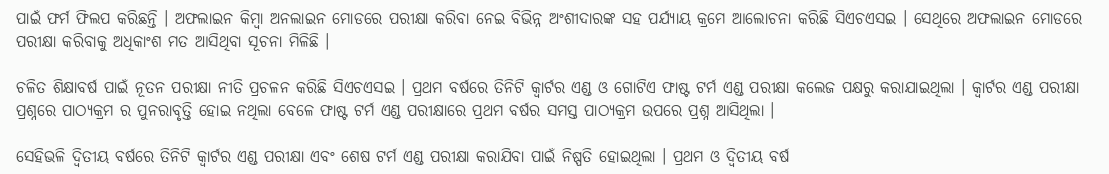ପାଇଁ ଫର୍ମ ଫିଲପ କରିଛନ୍ତି । ଅଫଲାଇନ କିମ୍ବା ଅନଲାଇନ ମୋଡରେ ପରୀକ୍ଷା କରିବା ନେଇ ବିଭିନ୍ନ ଅଂଶୀଦାରଙ୍କ ସହ ପର୍ଯ୍ୟାୟ କ୍ରମେ ଆଲୋଚନା କରିଛି ସିଏଚଏସଇ । ସେଥିରେ ଅଫଲାଇନ ମୋଡରେ ପରୀକ୍ଷା କରିବାକୁ ଅଧିକାଂଶ ମତ ଆସିଥିବା ସୂଚନା ମିଳିଛି ।

ଚଳିତ ଶିକ୍ଷାବର୍ଷ ପାଇଁ ନୂତନ ପରୀକ୍ଷା ନୀତି ପ୍ରଚଳନ କରିଛି ସିଏଚଏସଇ । ପ୍ରଥମ ବର୍ଷରେ ତିନିଟି କ୍ୱାର୍ଟର ଏଣ୍ଡ ଓ ଗୋଟିଏ ଫାଷ୍ଟ ଟର୍ମ ଏଣ୍ଡ ପରୀକ୍ଷା କଲେଜ ପକ୍ଷରୁ କରାଯାଇଥିଲା । କ୍ୱାର୍ଟର ଏଣ୍ଡ ପରୀକ୍ଷା ପ୍ରଶ୍ନରେ ପାଠ୍ୟକ୍ରମ ର ପୁନରାବୃତ୍ତି ହୋଇ ନଥିଲା ବେଳେ ଫାଷ୍ଟ ଟର୍ମ ଏଣ୍ଡ ପରୀକ୍ଷାରେ ପ୍ରଥମ ବର୍ଷର ସମସ୍ତ ପାଠ୍ୟକ୍ରମ ଉପରେ ପ୍ରଶ୍ନ ଆସିଥିଲା ।

ସେହିଭଳି ଦ୍ୱିତୀୟ ବର୍ଷରେ ତିନିଟି କ୍ୱାର୍ଟର ଏଣ୍ଡ ପରୀକ୍ଷା ଏବଂ ଶେଷ ଟର୍ମ ଏଣ୍ଡ ପରୀକ୍ଷା କରାଯିବା ପାଇଁ ନିଷ୍ପତି ହୋଇଥିଲା । ପ୍ରଥମ ଓ ଦ୍ୱିତୀୟ ବର୍ଷ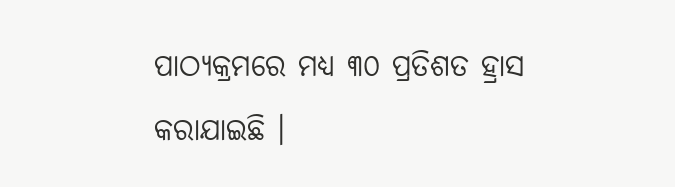ପାଠ୍ୟକ୍ରମରେ ମଧ୍ୟ ୩୦ ପ୍ରତିଶତ ହ୍ରାସ କରାଯାଇଛି ।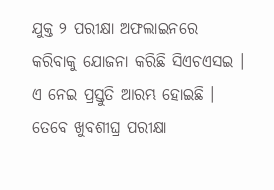ଯୁକ୍ତ ୨ ପରୀକ୍ଷା ଅଫଲାଇନରେ କରିବାକୁ ଯୋଜନା କରିଛି ସିଏଚଏସଇ । ଏ ନେଇ ପ୍ରସ୍ତୁତି ଆରମ୍ଭ ହୋଇଛି । ତେବେ ଖୁବଶୀଘ୍ର ପରୀକ୍ଷା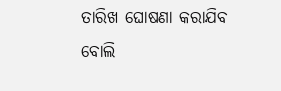ତାରିଖ ଘୋଷଣା କରାଯିବ ବୋଲି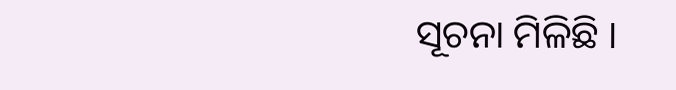ସୂଚନା ମିଳିଛି ।